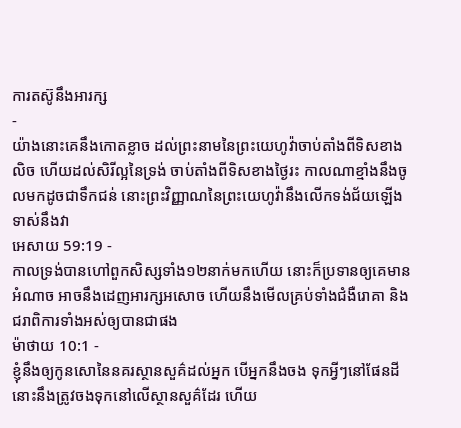ការតស៊ូនឹងអារក្ស
-
យ៉ាងនោះគេនឹងកោតខ្លាច ដល់ព្រះនាមនៃព្រះយេហូវ៉ាចាប់តាំងពីទិសខាងលិច ហើយដល់សិរីល្អនៃទ្រង់ ចាប់តាំងពីទិសខាងថ្ងៃរះ កាលណាខ្មាំងនឹងចូលមកដូចជាទឹកជន់ នោះព្រះវិញ្ញាណនៃព្រះយេហូវ៉ានឹងលើកទង់ជ័យឡើងទាស់នឹងវា
អេសាយ 59:19 -
កាលទ្រង់បានហៅពួកសិស្សទាំង១២នាក់មកហើយ នោះក៏ប្រទានឲ្យគេមានអំណាច អាចនឹងដេញអារក្សអសោច ហើយនឹងមើលគ្រប់ទាំងជំងឺរោគា និងជរាពិការទាំងអស់ឲ្យបានជាផង
ម៉ាថាយ 10:1 -
ខ្ញុំនឹងឲ្យកូនសោនៃនគរស្ថានសួគ៌ដល់អ្នក បើអ្នកនឹងចង ទុកអ្វីៗនៅផែនដី នោះនឹងត្រូវចងទុកនៅលើស្ថានសួគ៌ដែរ ហើយ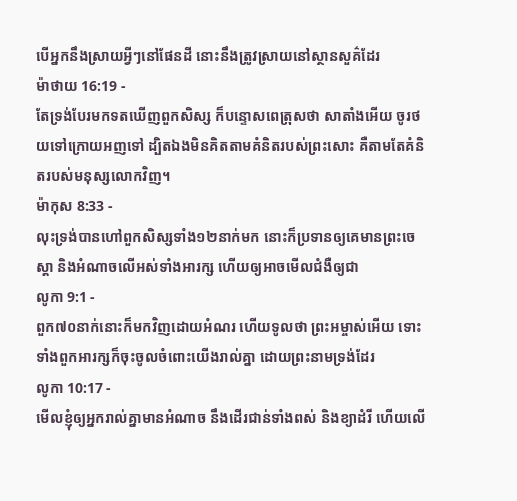បើអ្នកនឹងស្រាយអ្វីៗនៅផែនដី នោះនឹងត្រូវស្រាយនៅស្ថានសួគ៌ដែរ
ម៉ាថាយ 16:19 -
តែទ្រង់បែរមកទតឃើញពួកសិស្ស ក៏បន្ទោសពេត្រុសថា សាតាំងអើយ ចូរថយទៅក្រោយអញទៅ ដ្បិតឯងមិនគិតតាមគំនិតរបស់ព្រះសោះ គឺតាមតែគំនិតរបស់មនុស្សលោកវិញ។
ម៉ាកុស 8:33 -
លុះទ្រង់បានហៅពួកសិស្សទាំង១២នាក់មក នោះក៏ប្រទានឲ្យគេមានព្រះចេស្តា និងអំណាចលើអស់ទាំងអារក្ស ហើយឲ្យអាចមើលជំងឺឲ្យជា
លូកា 9:1 -
ពួក៧០នាក់នោះក៏មកវិញដោយអំណរ ហើយទូលថា ព្រះអម្ចាស់អើយ ទោះទាំងពួកអារក្សក៏ចុះចូលចំពោះយើងរាល់គ្នា ដោយព្រះនាមទ្រង់ដែរ
លូកា 10:17 -
មើលខ្ញុំឲ្យអ្នករាល់គ្នាមានអំណាច នឹងដើរជាន់ទាំងពស់ និងខ្យាដំរី ហើយលើ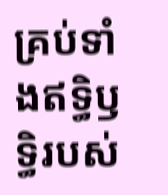គ្រប់ទាំងឥទ្ធិឫទ្ធិរបស់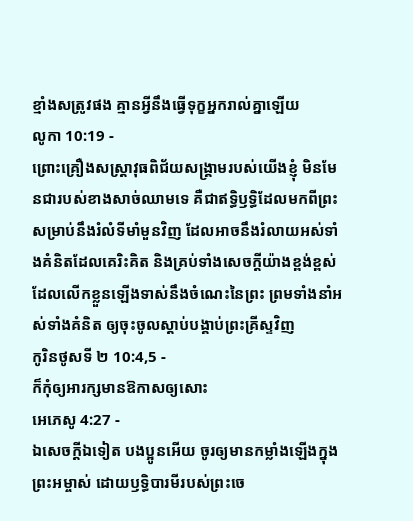ខ្មាំងសត្រូវផង គ្មានអ្វីនឹងធ្វើទុក្ខអ្នករាល់គ្នាឡើយ
លូកា 10:19 -
ព្រោះគ្រឿងសស្ត្រាវុធពិជ័យសង្គ្រាមរបស់យើងខ្ញុំ មិនមែនជារបស់ខាងសាច់ឈាមទេ គឺជាឥទ្ធិឫទ្ធិដែលមកពីព្រះ សម្រាប់នឹងរំលំទីមាំមួនវិញ ដែលអាចនឹងរំលាយអស់ទាំងគំនិតដែលគេរិះគិត និងគ្រប់ទាំងសេចក្ដីយ៉ាងខ្ពង់ខ្ពស់ ដែលលើកខ្លួនឡើងទាស់នឹងចំណេះនៃព្រះ ព្រមទាំងនាំអស់ទាំងគំនិត ឲ្យចុះចូលស្តាប់បង្គាប់ព្រះគ្រីស្ទវិញ
កូរិនថូសទី ២ 10:4,5 -
ក៏កុំឲ្យអារក្សមានឱកាសឲ្យសោះ
អេភេសូ 4:27 -
ឯសេចក្ដីឯទៀត បងប្អូនអើយ ចូរឲ្យមានកម្លាំងឡើងក្នុងព្រះអម្ចាស់ ដោយឫទ្ធិបារមីរបស់ព្រះចេ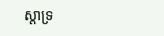ស្តាទ្រ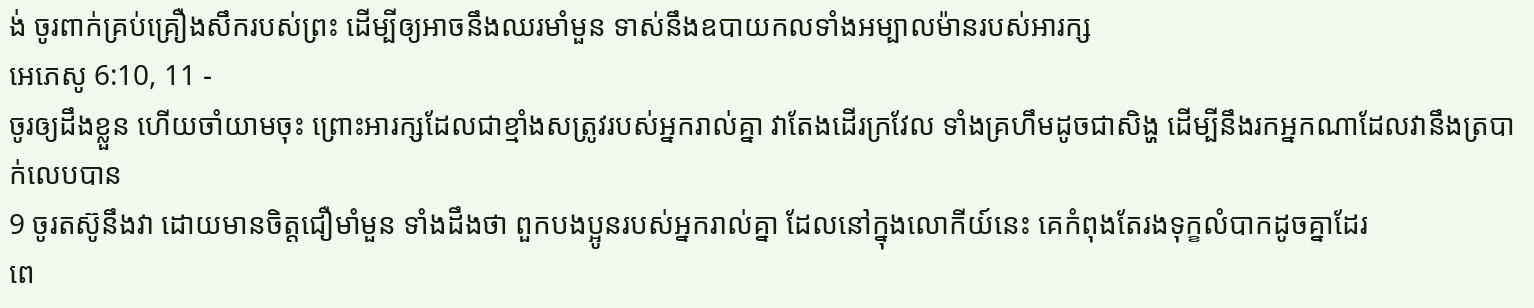ង់ ចូរពាក់គ្រប់គ្រឿងសឹករបស់ព្រះ ដើម្បីឲ្យអាចនឹងឈរមាំមួន ទាស់នឹងឧបាយកលទាំងអម្បាលម៉ានរបស់អារក្ស
អេភេសូ 6:10, 11 -
ចូរឲ្យដឹងខ្លួន ហើយចាំយាមចុះ ព្រោះអារក្សដែលជាខ្មាំងសត្រូវរបស់អ្នករាល់គ្នា វាតែងដើរក្រវែល ទាំងគ្រហឹមដូចជាសិង្ហ ដើម្បីនឹងរកអ្នកណាដែលវានឹងត្របាក់លេបបាន
9 ចូរតស៊ូនឹងវា ដោយមានចិត្តជឿមាំមួន ទាំងដឹងថា ពួកបងប្អូនរបស់អ្នករាល់គ្នា ដែលនៅក្នុងលោកីយ៍នេះ គេកំពុងតែរងទុក្ខលំបាកដូចគ្នាដែរ
ពេ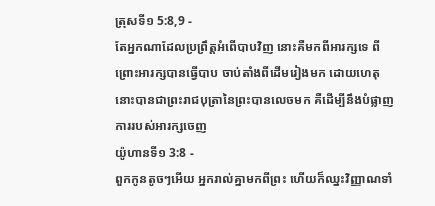ត្រុសទី១ 5:8,9 -
តែអ្នកណាដែលប្រព្រឹត្តអំពើបាបវិញ នោះគឺមកពីអារក្សទេ ពីព្រោះអារក្សបានធ្វើបាប ចាប់តាំងពីដើមរៀងមក ដោយហេតុនោះបានជាព្រះរាជបុត្រានៃព្រះបានលេចមក គឺដើម្បីនឹងបំផ្លាញការរបស់អារក្សចេញ
យ៉ូហានទី១ 3:8 -
ពួកកូនតូចៗអើយ អ្នករាល់គ្នាមកពីព្រះ ហើយក៏ឈ្នះវិញ្ញាណទាំ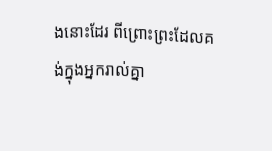ងនោះដែរ ពីព្រោះព្រះដែលគង់ក្នុងអ្នករាល់គ្នា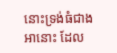នោះទ្រង់ធំជាងអានោះ ដែល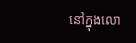នៅក្នុងលោ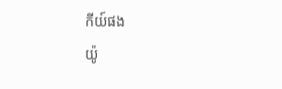កីយ៍ផង
យ៉ូ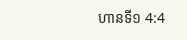ហានទី១ 4:4